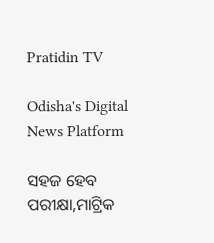Pratidin TV

Odisha's Digital News Platform

ସହଜ ହେବ ପରୀକ୍ଷା,ମାଟ୍ରିକ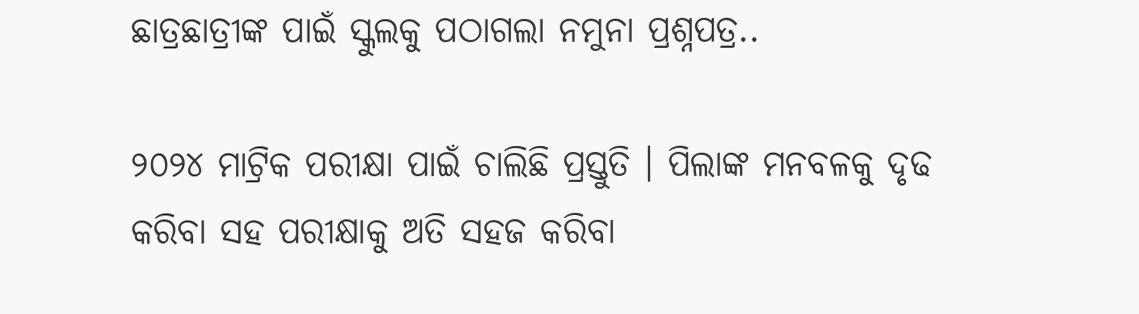ଛାତ୍ରଛାତ୍ରୀଙ୍କ ପାଇଁ ସ୍କୁଲକୁ ପଠାଗଲା ନମୁନା ପ୍ରଶ୍ନପତ୍ର..

୨୦୨୪ ମାଟ୍ରିକ ପରୀକ୍ଷା ପାଇଁ ଚାଲିଛି ପ୍ରସ୍ତୁତି । ପିଲାଙ୍କ ମନବଳକୁ ଦୃଢ କରିବା ସହ ପରୀକ୍ଷାକୁ ଅତି ସହଜ କରିବା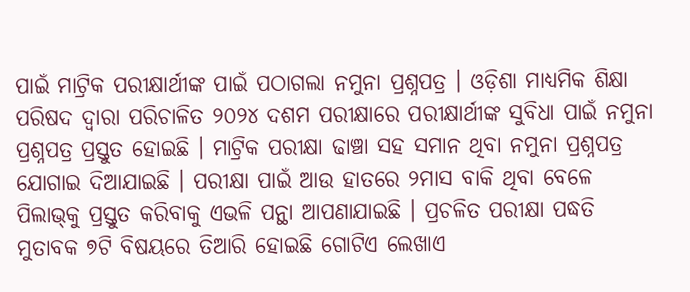ପାଇଁ ମାଟ୍ରିକ ପରୀକ୍ଷାର୍ଥୀଙ୍କ ପାଇଁ ପଠାଗଲା ନମୁନା ପ୍ରଶ୍ନପତ୍ର । ଓଡ଼ିଶା ମାଧ୍ୟମିକ ଶିକ୍ଷା ପରିଷଦ ଦ୍ୱାରା ପରିଚାଳିତ ୨୦୨୪ ଦଶମ ପରୀକ୍ଷାରେ ପରୀକ୍ଷାର୍ଥୀଙ୍କ ସୁବିଧା ପାଇଁ ନମୁନା ପ୍ରଶ୍ନପତ୍ର ପ୍ରସ୍ତୁତ ହୋଇଛି । ମାଟ୍ରିକ ପରୀକ୍ଷା ଢାଞ୍ଚା ସହ ସମାନ ଥିବା ନମୁନା ପ୍ରଶ୍ନପତ୍ର ଯୋଗାଇ ଦିଆଯାଇଛି । ପରୀକ୍ଷା ପାଇଁ ଆଉ ହାତରେ ୨ମାସ ବାକି ଥିବା ବେଳେ ପିଲାଭ୍‌କୁ ପ୍ରସ୍ତୁତ କରିବାକୁ ଏଭଳି ପନ୍ଥା ଆପଣାଯାଇଛି । ପ୍ରଚଳିତ ପରୀକ୍ଷା ପଦ୍ଧତି ମୁତାବକ ୭ଟି ବିଷୟରେ ତିଆରି ହୋଇଛି ଗୋଟିଏ ଲେଖାଏ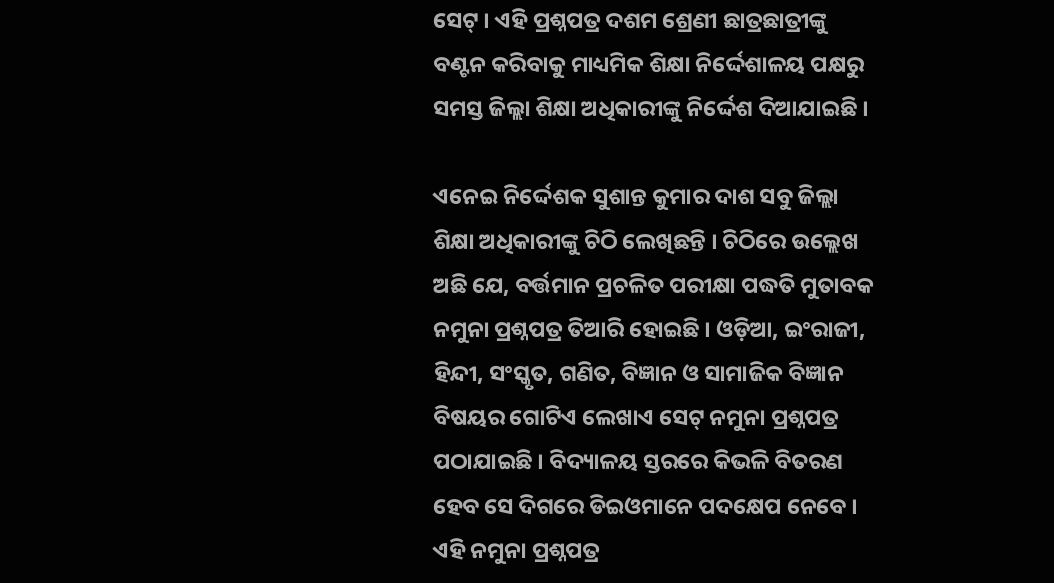ସେଟ୍ । ଏହି ପ୍ରଶ୍ନପତ୍ର ଦଶମ ଶ୍ରେଣୀ ଛାତ୍ରଛାତ୍ରୀଙ୍କୁ ବଣ୍ଟନ କରିବାକୁ ମାଧ୍ୟମିକ ଶିକ୍ଷା ନିର୍ଦ୍ଦେଶାଳୟ ପକ୍ଷରୁ ସମସ୍ତ ଜିଲ୍ଲା ଶିକ୍ଷା ଅଧିକାରୀଙ୍କୁ ନିର୍ଦ୍ଦେଶ ଦିଆଯାଇଛି ।

ଏନେଇ ନିର୍ଦ୍ଦେଶକ ସୁଶାନ୍ତ କୁମାର ଦାଶ ସବୁ ଜିଲ୍ଲା ଶିକ୍ଷା ଅଧିକାରୀଙ୍କୁ ଚିଠି ଲେଖିଛନ୍ତି । ଚିଠିରେ ଉଲ୍ଲେଖ ଅଛି ଯେ, ବର୍ତ୍ତମାନ ପ୍ରଚଳିତ ପରୀକ୍ଷା ପଦ୍ଧତି ମୁତାବକ ନମୁନା ପ୍ରଶ୍ନପତ୍ର ତିଆରି ହୋଇଛି । ଓଡ଼ିଆ, ଇଂରାଜୀ, ହିନ୍ଦୀ, ସଂସ୍କୃତ, ଗଣିତ, ବିଜ୍ଞାନ ଓ ସାମାଜିକ ବିଜ୍ଞାନ ବିଷୟର ଗୋଟିଏ ଲେଖାଏ ସେଟ୍ ନମୁନା ପ୍ରଶ୍ନପତ୍ର ପଠାଯାଇଛି । ବିଦ୍ୟାଳୟ ସ୍ତରରେ କିଭଳି ବିତରଣ ହେବ ସେ ଦିଗରେ ଡିଇଓମାନେ ପଦକ୍ଷେପ ନେବେ । ଏହି ନମୁନା ପ୍ରଶ୍ନପତ୍ର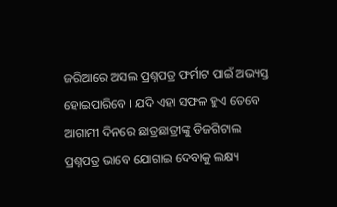ଜରିଆରେ ଅସଲ ପ୍ରଶ୍ନପତ୍ର ଫର୍ମାଟ ପାଇଁ ଅଭ୍ୟସ୍ତ ହୋଇପାରିବେ । ଯଦି ଏହା ସଫଳ ହୁଏ ତେବେ ଆଗାମୀ ଦିନରେ ଛାତ୍ରଛାତ୍ରୀଙ୍କୁ ଡିଜଗିଟାଲ ପ୍ରଶ୍ନପତ୍ର ଭାବେ ଯୋଗାଇ ଦେବାକୁ ଲକ୍ଷ୍ୟ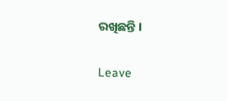ରଖିଛନ୍ତି ।

Leave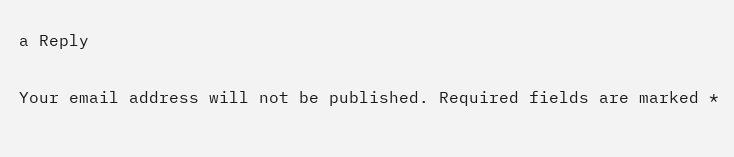a Reply

Your email address will not be published. Required fields are marked *